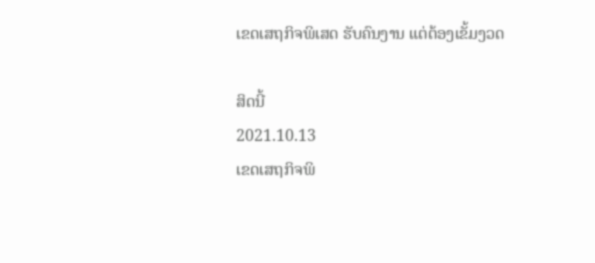ເຂດເສຖກິຈພິເສດ ຮັບຄົນງານ ແຕ່ຕ້ອງເຂັ້ມງວດ

ສິດນີ້
2021.10.13
ເຂດເສຖກິຈພິ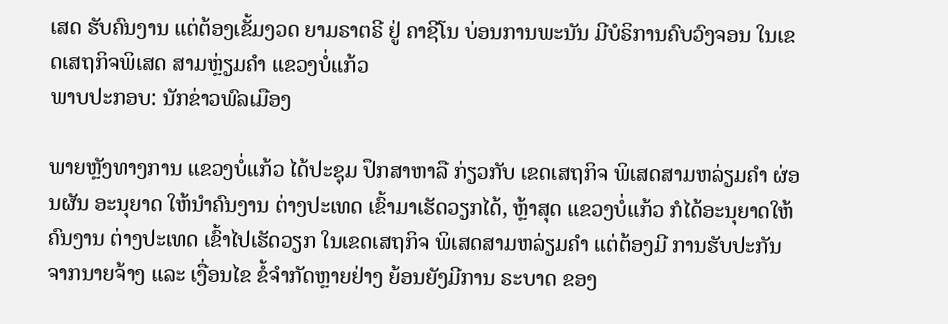ເສດ ຮັບຄົນງານ ແຕ່ຕ້ອງເຂັ້ມງວດ ຍາມຣາຕຣີ ຢູ່ ຄາຊີໂນ ບ່ອນການພະນັນ ມີບໍຣິການຄົບວົງຈອນ ໃນເຂດເສຖກິຈພິເສດ ສາມຫຼ່ຽມຄໍາ ແຂວງບໍ່ແກ້ວ
ພາບປະກອບ: ນັກຂ່າວພົລເມືອງ

ພາຍຫຼັງທາງການ ແຂວງບໍ່ແກ້ວ ໄດ້ປະຊຸມ ປຶກສາຫາລື ກ່ຽວກັບ ເຂດເສຖກິຈ ພິເສດສາມຫລ່ຽມຄຳ ຜ່ອນຜັນ ອະນຸຍາດ ໃຫ້ນຳຄົນງານ ຕ່າງປະເທດ ເຂົ້າມາເຮັດວຽກໄດ້, ຫຼ້າສຸດ ແຂວງບໍ່ແກ້ວ ກໍໄດ້ອະນຸຍາດໃຫ້ ຄົນງານ ຕ່າງປະເທດ ເຂົ້າໄປເຮັດວຽກ ໃນເຂດເສຖກິຈ ພິເສດສາມຫລ່ຽມຄຳ ແຕ່ຕ້ອງມີ ການຮັບປະກັນ ຈາກນາຍຈ້າງ ແລະ ເງື່ອນໄຂ ຂໍ້ຈຳກັດຫຼາຍຢ່າງ ຍ້ອນຍັງມີການ ຣະບາດ ຂອງ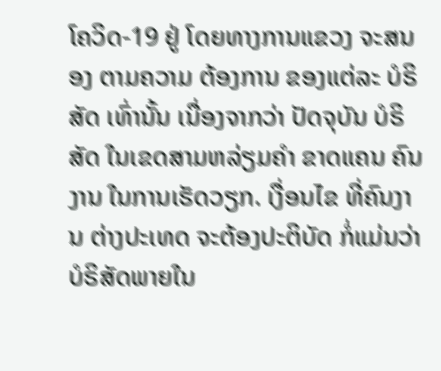ໂຄວິດ-19 ຢູ່ ໂດຍທາງການແຂວງ ຈະສນອງ ຕາມຄວາມ ຕ້ອງການ ຂອງແຕ່ລະ ບໍຣິສັດ ເທົ່ານັ້ນ ເນື່ອງຈາກວ່າ ປັດຈຸບັນ ບໍຣິສັດ ໃນເຂດສາມຫລ່ຽມຄຳ ຂາດແຄນ ຄົນງານ ໃນການເຮັດວຽກ. ເງື່ອນໄຂ ທີ່ຄົນງານ ຕ່າງປະເທດ ຈະຕ້ອງປະຕິບັດ ກໍ່ແມ່ນວ່າ ບໍຣິສັດພາຍໃນ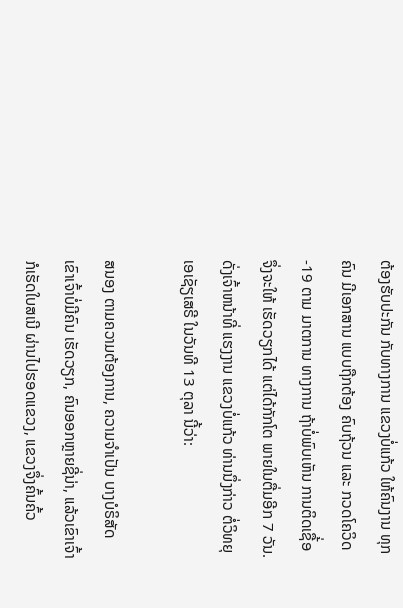ຕ້ອງຮັບປະກັນ ກັບທາງການ ແຂວງບໍ່ແກ້ວ ໃຫ້ຄົນງານ ທຸກຄົນ ມີເອກສານ ແບບຖືກຕ້ອງ ຄົບຖ້ວນ ແລະ ກວດໂຄວິດ-19 ຕາມ ມາຕການ ທາງການ ຖ້າບໍ່ພົບເຫັນ ການຕິດເຊື້່ອ ຈຶ່ງຈະໃຫ້ ເຮັດວຽກໄດ້ ແຕ່ໄດ້ກັກໂຕ ພາຍໃນຕື່ມອີກ 7 ວັນ. ດັ່ງເຈົ້າຫນ້າທີ່ ແຮງງານ ແຂວງບໍ່ແກ້ວ ທ່ານນຶ່ງກ່າວ ຕໍ່ວິທຍຸເອເຊັຽເສຣີ ໃນວັນທີ 13 ຕຸລາ ນີ້ວ່າ:

ສນອງ ຕາມຄວາມຕ້ອງການ, ຄວາມຈຳເປັນ ບາງບໍຣິສັດ ເຂົາເຈົ້າບໍ່ມີຄົນ ເຮັດວຽກ, ຄົນອອກຫຼາຍຊີ່ນ່າ, ແລ້ວເຂົາເຈົ້າ ກໍເຮັດໃບສເນີ ຜ່ານໄປຮອດແຂວງ, ແຂວງຈຶ່ງຄົ້ນຄົ້ວ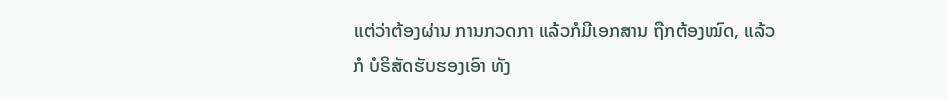ແຕ່ວ່າຕ້ອງຜ່ານ ການກວດກາ ແລ້ວກໍມີເອກສານ ຖືກຕ້ອງໝົດ, ແລ້ວກໍ ບໍຣິສັດຮັບຮອງເອົາ ທັງ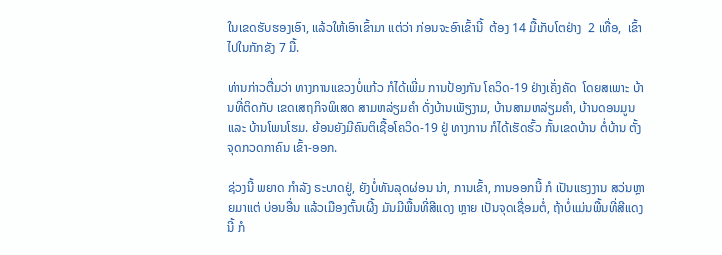ໃນເຂດຮັບຮອງເອົາ, ແລ້ວໃຫ້ເອົາເຂົ້າມາ ແຕ່ວ່າ ກ່ອນຈະອົາເຂົ້ານີ້  ຕ້ອງ 14 ມື້ເກັບໂຕຢ່າງ  2 ເທື່ອ,  ເຂົ້າໄປໃນກັກຂັງ 7 ມື້.

ທ່ານກ່າວຕື່ມວ່າ ທາງການແຂວງບໍ່ແກ້ວ ກໍໄດ້ເພີ່ມ ການປ້ອງກັນ ໂຄວິດ-19 ຢ່າງເຄັ່ງຄັດ  ໂດຍສເພາະ ບ້ານທີ່ຕິດກັບ ເຂດເສຖກິຈພິເສດ ສາມຫລ່ຽມຄຳ ດັ່ງບ້ານເພັຽງາມ, ບ້ານສາມຫລ່ຽມຄຳ, ບ້ານດອນມູນ ແລະ ບ້ານໂພນໂຮມ. ຍ້ອນຍັງມີຄົນຕິເຊື້ອໂຄວິດ-19 ຢູ່ ທາງການ ກໍໄດ້ເຮັດຮົ້ວ ກັ້ນເຂດບ້ານ ຕໍ່ບ້ານ ຕັ້ງຈຸດກວດກາຄົນ ເຂົ້າ-ອອກ.

ຊ່ວງນີ້ ພຍາດ ກຳລັງ ຣະບາດຢູ່, ຍັງບໍ່ທັນລຸດຜ່ອນ ນ່າ, ການເຂົ້າ, ການອອກນີ້ ກໍ ເປັນແຮງງານ ສວ່ນຫຼາຍມາແຕ່ ບ່ອນອື່ນ ແລ້ວເມືອງຕົ້ນເຜີ້ງ ມັນມີພື້ນທີ່ສີແດງ ຫຼາຍ ເປັນຈຸດເຊື່ອມຕໍ່, ຖ້າບໍ່ແມ່ນພື້ນທີ່ສີແດງນີ້ ກໍ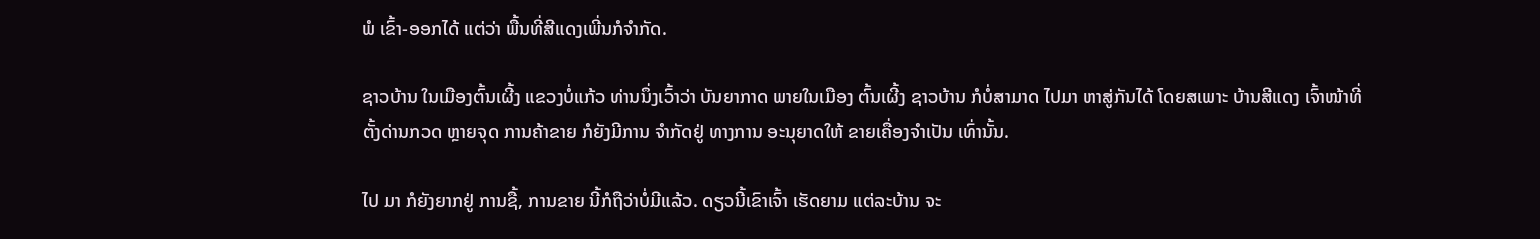ພໍ ເຂົ້າ-ອອກໄດ້ ແຕ່ວ່າ ພື້ນທີ່ສີແດງເພີ່ນກໍຈຳກັດ.

ຊາວບ້ານ ໃນເມືອງຕົ້ນເຜີ້ງ ແຂວງບໍ່ແກ້ວ ທ່ານນຶ່ງເວົ້າວ່າ ບັນຍາກາດ ພາຍໃນເມືອງ ຕົ້ນເຜີ້ງ ຊາວບ້ານ ກໍບໍ່ສາມາດ ໄປມາ ຫາສູ່ກັນໄດ້ ໂດຍສເພາະ ບ້ານສີແດງ ເຈົ້າໜ້າທີ່ ຕັ້ງດ່ານກວດ ຫຼາຍຈຸດ ການຄ້າຂາຍ ກໍຍັງມີການ ຈຳກັດຢູ່ ທາງການ ອະນຸຍາດໃຫ້ ຂາຍເຄື່ອງຈຳເປັນ ເທົ່ານັ້ນ.

ໄປ ມາ ກໍຍັງຍາກຢູ່ ການຊື້, ການຂາຍ ນີ້ກໍຖືວ່າບໍ່ມີແລ້ວ. ດຽວນີ້ເຂົາເຈົ້າ ເຮັດຍາມ ແຕ່ລະບ້ານ ຈະ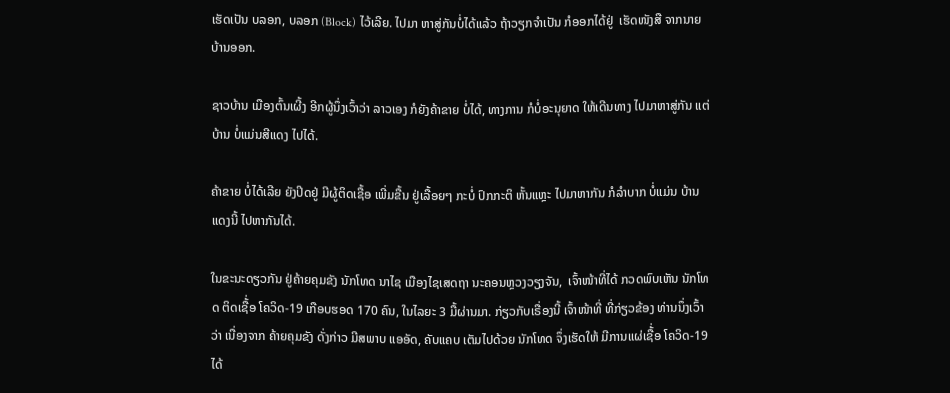ເຮັດເປັນ ບລອກ, ບລອກ (Block) ໄວ້ເລີຍ. ໄປມາ ຫາສູ່ກັນບໍ່ໄດ້ແລ້ວ ຖ້າວຽກຈຳເປັນ ກໍອອກໄດ້ຢູ່  ເຮັດໜັງສື ຈາກນາຍບ້ານອອກ.

ຊາວບ້ານ ເມືອງຕົ້ນເຜີ້ງ ອີກຜູ້ນຶ່ງເວົ້າວ່າ ລາວເອງ ກໍຍັງຄ້າຂາຍ ບໍ່ໄດ້, ທາງການ ກໍບໍ່ອະນຸຍາດ ໃຫ້ເດີນທາງ ໄປມາຫາສູ່ກັນ ແຕ່ບ້ານ ບໍ່ແມ່ນສີແດງ ໄປໄດ້.

ຄ້າຂາຍ ບໍ່ໄດ້ເລີຍ ຍັງປິດຢູ່ ມີຜູ້ຕິດເຊື້ອ ເພີ່ມຂື້ນ ຢູ່ເລື້ອຍໆ ກະບໍ່ ປົກກະຕິ ຫັ້ນແຫຼະ ໄປມາຫາກັນ ກໍລຳບາກ ບໍ່ແມ່ນ ບ້ານແດງນີ້ ໄປຫາກັນໄດ້.

ໃນຂະນະດຽວກັນ ຢູ່ຄ້າຍຄຸມຂັງ ນັກໂທດ ນາໄຊ ເມືອງໄຊເສດຖາ ນະຄອນຫຼວງວຽງຈັນ,  ເຈົ້າໜ້າທີ່ໄດ້ ກວດພົບເຫັນ ນັກໂທດ ຕິດເຊື້່ອ ໂຄວິດ-19 ເກືອບຮອດ 170 ຄົນ, ໃນໄລຍະ 3 ມື້ຜ່ານມາ. ກ່ຽວກັບເຣື່ອງນີ້ ເຈົ້າໜ້າທີ່ ທີ່ກ່ຽວຂ້ອງ ທ່ານນຶ່ງເວົ້າວ່າ ເນື່ອງຈາກ ຄ້າຍຄຸມຂັງ ດັ່ງກ່າວ ມີສພາບ ແອອັດ, ຄັບແຄບ ເຕັມໄປດ້ວຍ ນັກໂທດ ຈຶ່ງເຮັດໃຫ້ ມີການແຜ່ເຊື້່ອ ໂຄວິດ-19 ໄດ້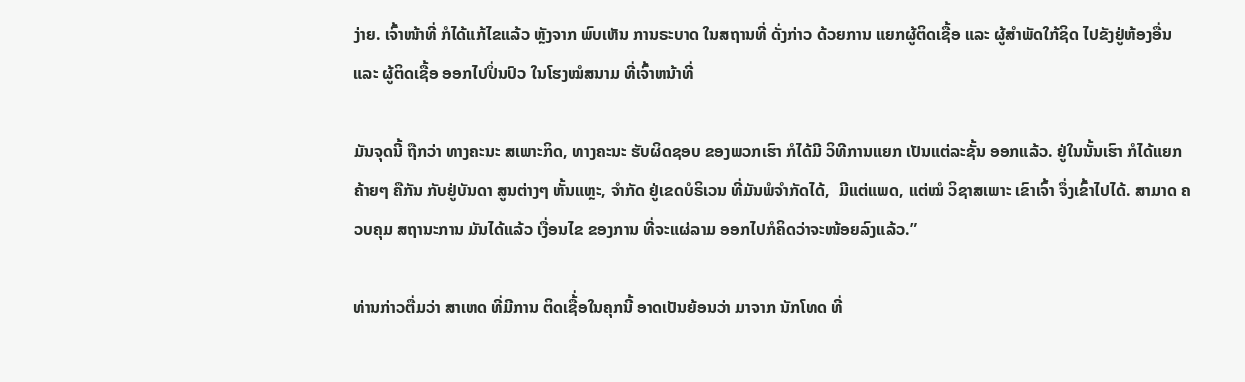ງ່າຍ. ເຈົ້າໜ້າທີ່ ກໍໄດ້ແກ້ໄຂແລ້ວ ຫຼັງຈາກ ພົບເຫັນ ການຣະບາດ ໃນສຖານທີ່ ດັ່ງກ່າວ ດ້ວຍການ ແຍກຜູ້ຕິດເຊື້ອ ແລະ ຜູ້ສຳພັດໃກ້ຊິດ ໄປຂັງຢູ່ຫ້ອງອື່ນ ແລະ ຜູ້ຕິດເຊື້ອ ອອກໄປປິ່ນປົວ ໃນໂຮງໝໍສນາມ ທີ່ເຈົ້າຫນ້າທີ່

ມັນຈຸດນີ້ ຖືກວ່າ ທາງຄະນະ ສເພາະກິດ, ທາງຄະນະ ຮັບຜິດຊອບ ຂອງພວກເຮົາ ກໍໄດ້ມີ ວິທີການແຍກ ເປັນແຕ່ລະຊັ້ນ ອອກແລ້ວ. ຢູ່ໃນນັ້ນເຮົາ ກໍໄດ້ແຍກຄ້າຍໆ ຄືກັນ ກັບຢູ່ບັນດາ ສູນຕ່າງໆ ຫັ້ນແຫຼະ, ຈຳກັດ ຢູ່ເຂດບໍຣິເວນ ທີ່ມັນພໍຈຳກັດໄດ້,  ມີແຕ່ແພດ, ແຕ່ໝໍ ວິຊາສເພາະ ເຂົາເຈົ້າ ຈຶ່ງເຂົ້າໄປໄດ້. ສາມາດ ຄວບຄຸມ ສຖານະການ ມັນໄດ້ແລ້ວ ເງື່ອນໄຂ ຂອງການ ທີ່ຈະແຜ່ລາມ ອອກໄປກໍຄິດວ່າຈະໜ້ອຍລົງແລ້ວ.”

ທ່ານກ່າວຕື່ມວ່າ ສາເຫດ ທີ່ມີການ ຕິດເຊື້່ອໃນຄຸກນີ້ ອາດເປັນຍ້ອນວ່າ ມາຈາກ ນັກໂທດ ທີ່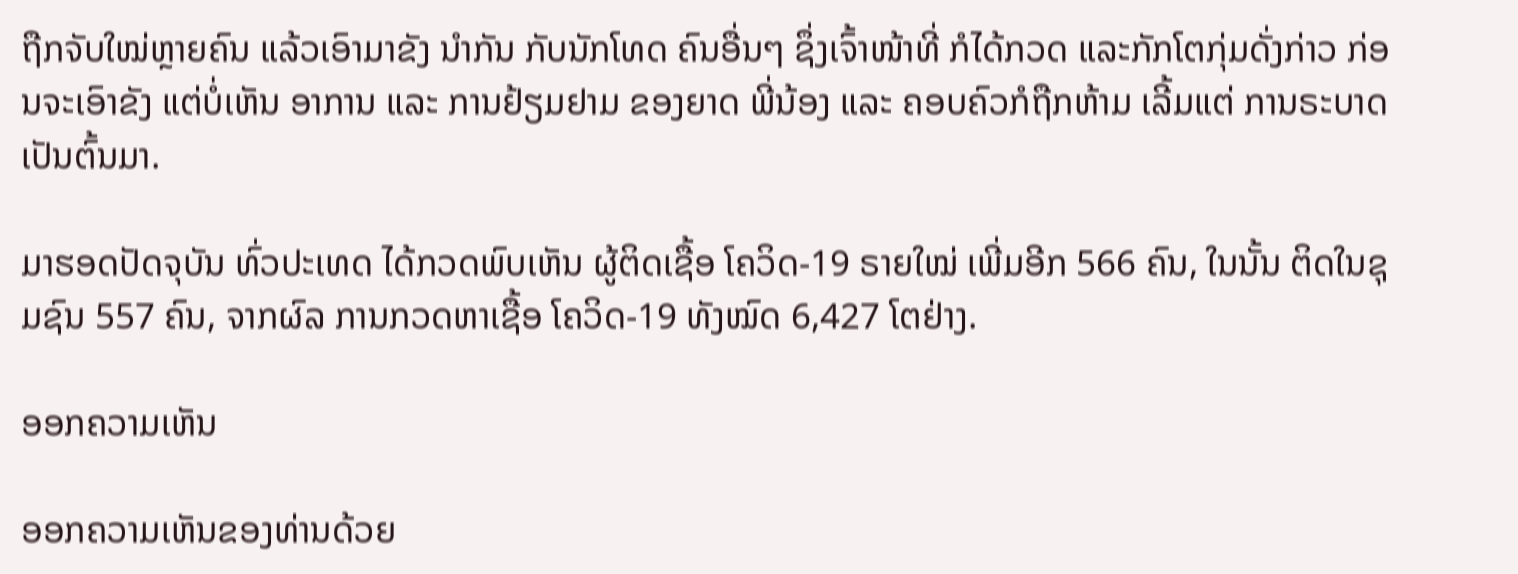ຖືກຈັບໃໝ່ຫຼາຍຄົນ ແລ້ວເອົາມາຂັງ ນຳກັນ ກັບນັກໂທດ ຄົນອື່ນໆ ຊຶ່ງເຈົ້າໜ້າທີ່ ກໍໄດ້ກວດ ແລະກັກໂຕກຸ່ມດັ່ງກ່າວ ກ່ອນຈະເອົາຂັງ ແຕ່ບໍ່ເຫັນ ອາການ ແລະ ການຢ້ຽມຢາມ ຂອງຍາດ ພີ່ນ້ອງ ແລະ ຄອບຄົວກໍຖືກຫ້າມ ເລີ້ມແຕ່ ການຣະບາດ ເປັນຕົ້ນມາ.

ມາຮອດປັດຈຸບັນ ທົ່ວປະເທດ ໄດ້ກວດພົບເຫັນ ຜູ້ຕິດເຊື້ອ ໂຄວິດ-19 ຣາຍໃໝ່ ເພີ່ມອີກ 566 ຄົນ, ໃນນັ້ນ ຕິດໃນຊຸມຊົນ 557 ຄົນ, ຈາກຜົລ ການກວດຫາເຊື້ອ ໂຄວິດ-19 ທັງໝົດ 6,427 ໂຕຢ່າງ.

ອອກຄວາມເຫັນ

ອອກຄວາມເຫັນຂອງທ່ານດ້ວຍ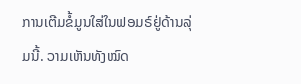ການເຕີມຂໍ້ມູນໃສ່ໃນຟອມຣ໌ຢູ່ດ້ານລຸ່ມນີ້. ວາມເຫັນທັງໝົດ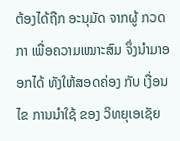ຕ້ອງໄດ້ຖືກ ອະນຸມັດ ຈາກຜູ້ ກວດກາ ເພື່ອຄວາມເໝາະສົມ ຈຶ່ງນໍາມາອອກໄດ້ ທັງໃຫ້ສອດຄ່ອງ ກັບ ເງື່ອນໄຂ ການນຳໃຊ້ ຂອງ ວິທຍຸເອເຊັຍ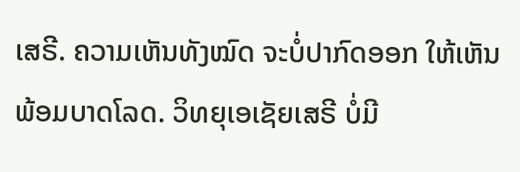ເສຣີ. ຄວາມເຫັນທັງໝົດ ຈະບໍ່ປາກົດອອກ ໃຫ້ເຫັນພ້ອມບາດໂລດ. ວິທຍຸເອເຊັຍເສຣີ ບໍ່ມີ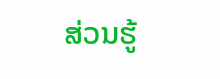ສ່ວນຮູ້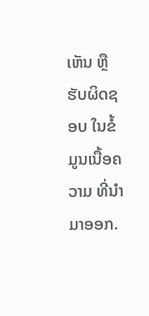ເຫັນ ຫຼືຮັບຜິດຊອບ ໃນຂໍ້ມູນເນື້ອຄວາມ ທີ່ນໍາມາອອກ.